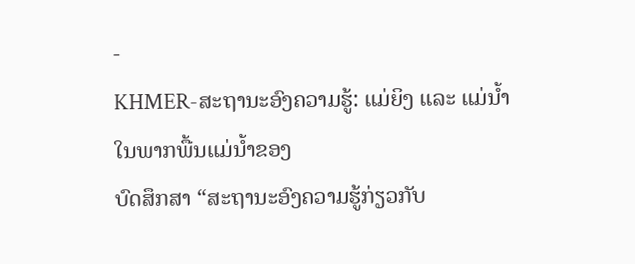-
KHMER-ສະຖານະອົງຄວາມຮູ້: ແມ່ຍິງ ແລະ ແມ່ນໍ້າໃນພາກພື້ນແມ່ນໍ້າຂອງ
ບົດສຶກສາ “ສະຖານະອົງຄວາມຮູ້ກ່ຽວກັບ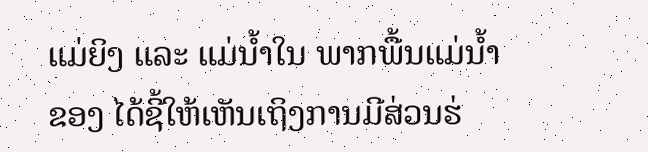ແມ່ຍິງ ແລະ ແມ່ນໍ້າໃນ ພາກພື້ນແມ່ນໍ້າຂອງ ໄດ້ຊີ້ໃຫ້ເຫັນເຖິງການມີສ່ວນຮ່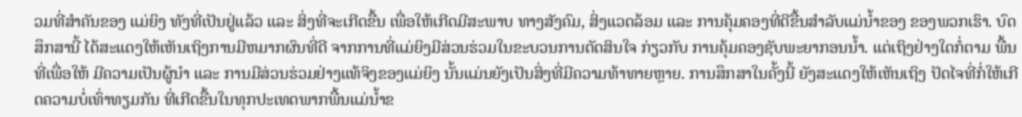ວມທີ່ສໍາຄັນຂອງ ແມ່ຍິງ ທັງທີ່ເປັນຢູ່ແລ້ວ ແລະ ສິ່ງທີ່ຈະເກີດຂື້ນ ເພື່ອໃຫ້ເກີດມີສະພາບ ທາງສັງຄົມ, ສິ່ງແວດລ້ອມ ແລະ ການຄຸ້ມຄອງທີ່ດີຂື້ນສໍາລັບແມ່ນໍ້າຂອງ ຂອງພວກເຮົາ. ບົດສຶກສານີ້ ໄດ້ສະແດງໃຫ້ເຫັນເຖິງການມີຫມາກຜົນທີ່ດີ ຈາກການທີ່ແມ່ຍິງມີສ່ວນຮ່ວມໃນຂະບວນການຕັດສິນໃຈ ກ່ຽວກັບ ການຄຸ້ມຄອງຊັບພະຍາກອນນໍ້າ. ແຕ່ເຖິງຢ່າງໃດກໍ່ຕາມ ພື້ນທີ່ເພື່ອໃຫ້ ມີຄວາມເປັນຜູ້ນໍາ ແລະ ການມີສ່ວນຮ່ວມຢ່າງແທ້ຈິງຂອງແມ່ຍິງ ນັ້ນແມ່ນຍັງເປັນສິ່ງທີ່ມີຄວາມທ້າທາຍຫຼາຍ. ການສຶກສາໃນຄັ້ງນີ້ ຍັງສະແດງໃຫ້ເຫັນເຖິງ ປັດໄຈທີ່ກໍ່ໃຫ້ເກີດຄວາມບໍ່ເທົ່າທຽມກັນ ທີ່ເກີດຂື້ນໃນທຸກປະເທດພາກພື້ນແມ່ນໍ້າຂ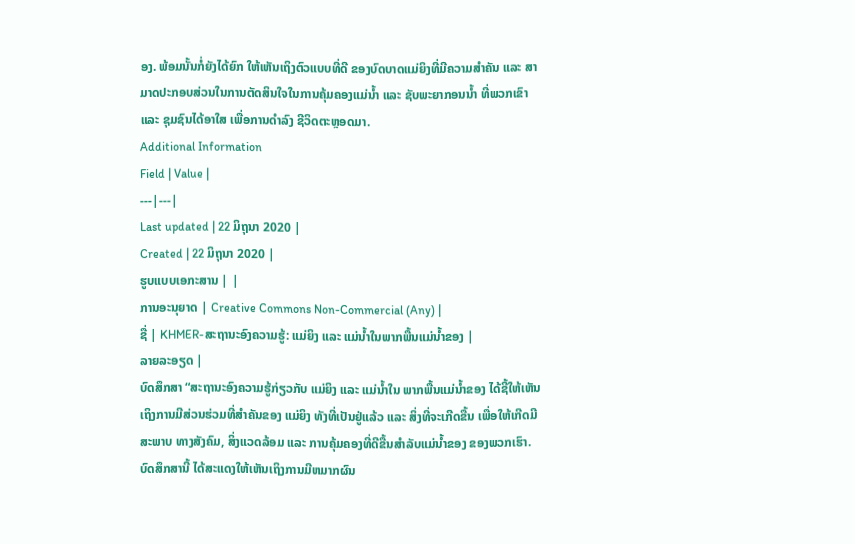ອງ. ພ້ອມນັ້ນກໍ່ຍັງໄດ້ຍົກ ໃຫ້ເຫັນເຖິງຕົວແບບທີ່ດີ ຂອງບົດບາດແມ່ຍິງທີ່ມີຄວາມສໍາຄັນ ແລະ ສາມາດປະກອບສ່ວນໃນການຕັດສິນໃຈໃນການຄຸ້ມຄອງແມ່ນໍ້າ ແລະ ຊັບພະຍາກອນນໍ້າ ທີ່ພວກເຂົາ ແລະ ຊຸມຊົນໄດ້ອາໃສ ເພື່ອການດໍາລົງ ຊີວິດຕະຫຼອດມາ.
Additional Information
Field | Value |
---|---|
Last updated | 22 ມິຖຸນາ 2020 |
Created | 22 ມິຖຸນາ 2020 |
ຮູບແບບເອກະສານ | |
ການອະນຸຍາດ | Creative Commons Non-Commercial (Any) |
ຊື່ | KHMER-ສະຖານະອົງຄວາມຮູ້: ແມ່ຍິງ ແລະ ແມ່ນໍ້າໃນພາກພື້ນແມ່ນໍ້າຂອງ |
ລາຍລະອຽດ |
ບົດສຶກສາ “ສະຖານະອົງຄວາມຮູ້ກ່ຽວກັບ ແມ່ຍິງ ແລະ ແມ່ນໍ້າໃນ ພາກພື້ນແມ່ນໍ້າຂອງ ໄດ້ຊີ້ໃຫ້ເຫັນເຖິງການມີສ່ວນຮ່ວມທີ່ສໍາຄັນຂອງ ແມ່ຍິງ ທັງທີ່ເປັນຢູ່ແລ້ວ ແລະ ສິ່ງທີ່ຈະເກີດຂື້ນ ເພື່ອໃຫ້ເກີດມີສະພາບ ທາງສັງຄົມ, ສິ່ງແວດລ້ອມ ແລະ ການຄຸ້ມຄອງທີ່ດີຂື້ນສໍາລັບແມ່ນໍ້າຂອງ ຂອງພວກເຮົາ. ບົດສຶກສານີ້ ໄດ້ສະແດງໃຫ້ເຫັນເຖິງການມີຫມາກຜົນ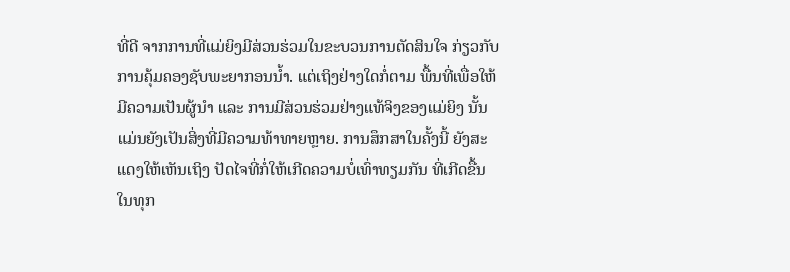ທີ່ດີ ຈາກການທີ່ແມ່ຍິງມີສ່ວນຮ່ວມໃນຂະບວນການຕັດສິນໃຈ ກ່ຽວກັບ ການຄຸ້ມຄອງຊັບພະຍາກອນນໍ້າ. ແຕ່ເຖິງຢ່າງໃດກໍ່ຕາມ ພື້ນທີ່ເພື່ອໃຫ້ ມີຄວາມເປັນຜູ້ນໍາ ແລະ ການມີສ່ວນຮ່ວມຢ່າງແທ້ຈິງຂອງແມ່ຍິງ ນັ້ນແມ່ນຍັງເປັນສິ່ງທີ່ມີຄວາມທ້າທາຍຫຼາຍ. ການສຶກສາໃນຄັ້ງນີ້ ຍັງສະແດງໃຫ້ເຫັນເຖິງ ປັດໄຈທີ່ກໍ່ໃຫ້ເກີດຄວາມບໍ່ເທົ່າທຽມກັນ ທີ່ເກີດຂື້ນໃນທຸກ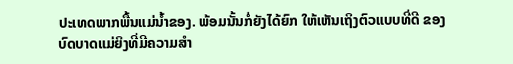ປະເທດພາກພື້ນແມ່ນໍ້າຂອງ. ພ້ອມນັ້ນກໍ່ຍັງໄດ້ຍົກ ໃຫ້ເຫັນເຖິງຕົວແບບທີ່ດີ ຂອງບົດບາດແມ່ຍິງທີ່ມີຄວາມສໍາ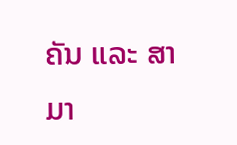ຄັນ ແລະ ສາມາ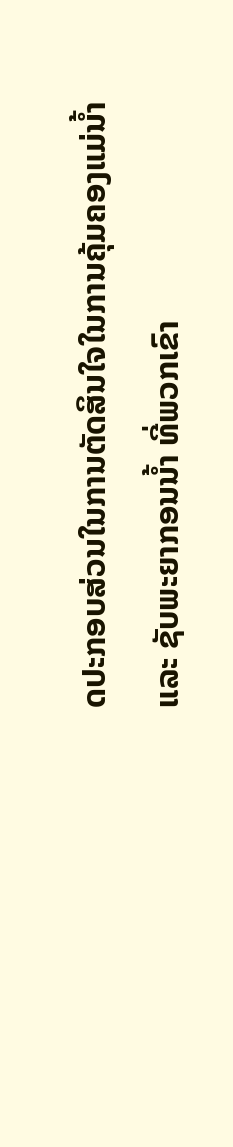ດປະກອບສ່ວນໃນການຕັດສິນໃຈໃນການຄຸ້ມຄອງແມ່ນໍ້າ ແລະ ຊັບພະຍາກອນນໍ້າ ທີ່ພວກເຂົາ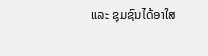ແລະ ຊຸມຊົນໄດ້ອາໃສ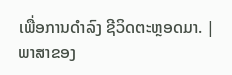ເພື່ອການດໍາລົງ ຊີວິດຕະຫຼອດມາ. |
ພາສາຂອງ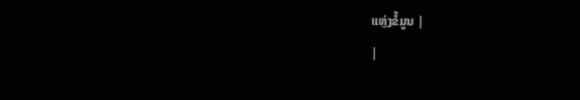ແຫຼ່ງຂໍ້ມູນ |
|